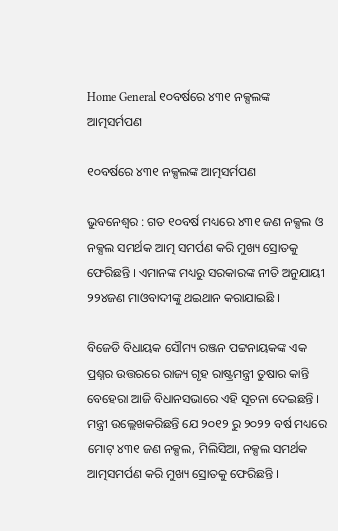Home General ୧୦ବର୍ଷରେ ୪୩୧ ନକ୍ସଲଙ୍କ ଆତ୍ମସର୍ମପଣ

୧୦ବର୍ଷରେ ୪୩୧ ନକ୍ସଲଙ୍କ ଆତ୍ମସର୍ମପଣ

ଭୁବନେଶ୍ୱର : ଗତ ୧୦ବର୍ଷ ମଧ୍ୟରେ ୪୩୧ ଜଣ ନକ୍ସଲ ଓ ନକ୍ସଲ ସମର୍ଥକ ଆତ୍ମ ସମର୍ପଣ କରି ମୁଖ୍ୟ ସ୍ରୋତକୁ ଫେରିଛନ୍ତି । ଏମାନଙ୍କ ମଧ୍ୟରୁ ସରକାରଙ୍କ ନୀତି ଅନୁଯାୟୀ ୨୨୪ଜଣ ମାଓବାଦୀଙ୍କୁ ଥଇଥାନ କରାଯାଇଛି ।

ବିଜେଡି ବିଧାୟକ ସୌମ୍ୟ ରଞ୍ଜନ ପଟ୍ଟନାୟକଙ୍କ ଏକ ପ୍ରଶ୍ନର ଉତ୍ତରରେ ରାଜ୍ୟ ଗୃହ ରାଷ୍ଟ୍ରମନ୍ତ୍ରୀ ତୁଷାର କାନ୍ତି ବେହେରା ଆଜି ବିଧାନସଭାରେ ଏହି ସୂଚନା ଦେଇଛନ୍ତି । ମନ୍ତ୍ରୀ ଉଲ୍ଲେଖକରିଛନ୍ତି ଯେ ୨୦୧୨ ରୁ ୨୦୨୨ ବର୍ଷ ମଧ୍ୟରେ ମୋଟ୍‍ ୪୩୧ ଜଣ ନକ୍ସଲ, ମିଲିସିଆ, ନକ୍ସଲ ସମର୍ଥକ ଆତ୍ମସମର୍ପଣ କରି ମୁଖ୍ୟ ସ୍ରୋତକୁ ଫେରିଛନ୍ତି ।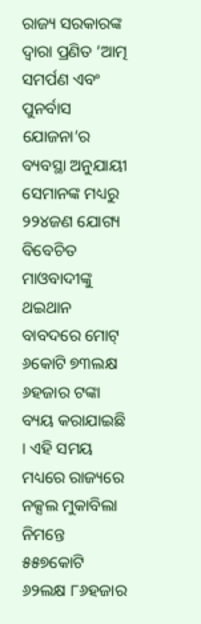ରାଜ୍ୟ ସରକାରଙ୍କ ଦ୍ୱାରା ପ୍ରଣିତ ‘ଆତ୍ମ ସମର୍ପଣ ଏବଂ ପୁନର୍ବାସ ଯୋଜନା’ର ବ୍ୟବସ୍ଥା ଅନୁଯାୟୀ ସେମାନଙ୍କ ମଧ୍ୟରୁ ୨୨୪ଜଣ ଯୋଗ୍ୟ ବିବେଚିତ ମାଓବାଦୀଙ୍କୁ ଥଇଥାନ ବାବଦରେ ମୋଟ୍‍ ୬କୋଟି ୭୩ଲକ୍ଷ ୬ହଜାର ଟଙ୍କା ବ୍ୟୟ କରାଯାଇଛି । ଏହି ସମୟ ମଧ୍ୟରେ ରାଜ୍ୟରେ ନକ୍ସଲ ମୁକାବିଲା ନିମନ୍ତେ ୫୫୭କୋଟି ୬୨ଲକ୍ଷ ୮୬ହଜାର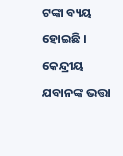ଟଙ୍କା ବ୍ୟୟ ହୋଇଛି । କେନ୍ଦ୍ରୀୟ ଯବାନଙ୍କ ଭତ୍ତା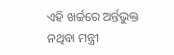ଏହି ଖର୍ଚ୍ଚରେ ଅର୍ନ୍ତଭୁକ୍ତ ନଥିବା ମନ୍ତ୍ରୀ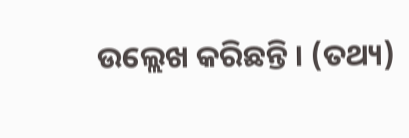ଉଲ୍ଲେଖ କରିଛନ୍ତି । (ତଥ୍ୟ)